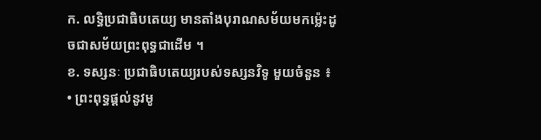ក. លទ្ធិប្រជាធិបតេយ្យ មានតាំងបុរាណសម័យមកម្ល៉េះដូចជាសម័យព្រះពុទ្ធជាដើម ។
ខ. ទស្សនៈ ប្រជាធិបតេយ្យរបស់ទស្សនវិទូ មួយចំនួន ៖
• ព្រះពុទ្ធផ្តល់នូវមូ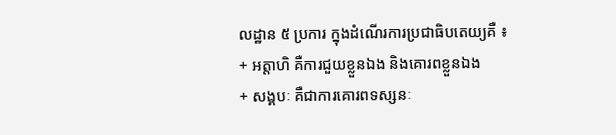លដ្ឋាន ៥ ប្រការ ក្នុងដំណើរការប្រជាធិបតេយ្យគឺ ៖
+ អត្តាហិ គឺការជួយខ្លួនឯង និងគោរពខ្លួនឯង
+ សង្គបៈ គឺជាការគោរពទស្សនៈ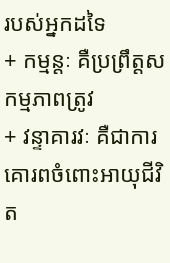របស់អ្នកដទៃ
+ កម្មន្តៈ គឺប្រព្រឹត្តសកម្មភាពត្រូវ
+ វន្ទាគារវៈ គឺជាការគោរពចំពោះអាយុជីវិត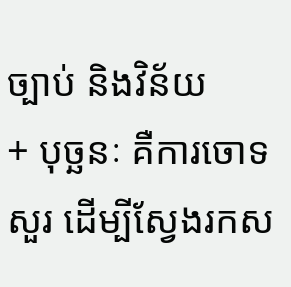ច្បាប់ និងវិន័យ
+ បុច្ឆនៈ គឺការចោទសួរ ដើម្បីស្វែងរកស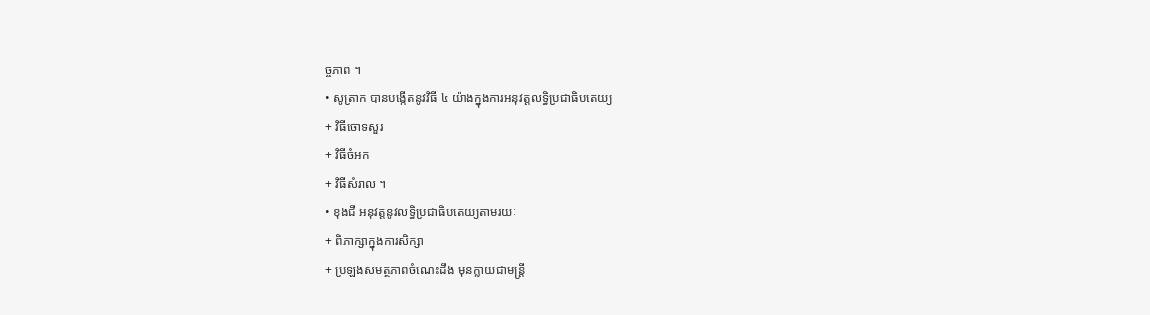ច្ចភាព ។
• សូត្រាក បានបង្កើតនូវវិធី ៤ យ៉ាងក្នុងការអនុវត្តលទ្ធិប្រជាធិបតេយ្យ
+ វិធីចោទសួរ
+ វិធីចំអក
+ វិធីសំរាល ។
• ខុងជី អនុវត្តនូវលទ្ធិប្រជាធិបតេយ្យតាមរយៈ
+ ពិភាក្សាក្នុងការសិក្សា
+ ប្រឡងសមត្ថភាពចំណេះដឹង មុនក្លាយជាមន្ត្រី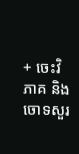+ ចេះវិភាគ និងចោទសួរ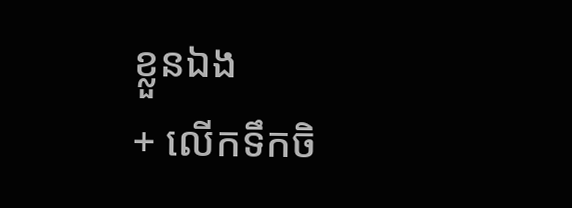ខ្លួនឯង
+ លើកទឹកចិ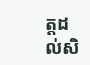ត្តដល់សិ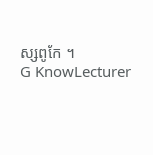ស្សពូកែ ។
G KnowLecturer